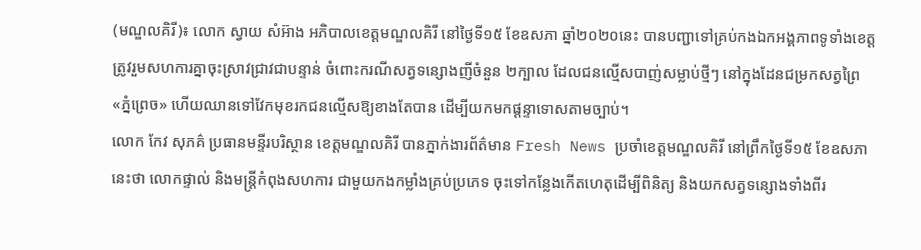(មណ្ឌលគិរី)៖ លោក ស្វាយ សំអ៊ាង អភិបាលខេត្តមណ្ឌលគិរី នៅថ្ងៃទី១៥ ខែឧសភា ឆ្នាំ២០២០នេះ បានបញ្ជាទៅគ្រប់កងឯកអង្គភាពទូទាំងខេត្ត ត្រូវរួមសហការគ្នាចុះស្រាវជ្រាវជាបន្ទាន់ ចំពោះករណីសត្វទន្សោងញីចំនួន ២ក្បាល ដែលជនល្មើសបាញ់សម្លាប់ថ្មីៗ នៅក្នុងដែនជម្រកសត្វព្រៃ «ភ្នំព្រេច» ហើយឈានទៅវែកមុខរកជនល្មើសឱ្យខាងតែបាន ដើម្បីយកមកផ្តន្ទាទោសតាមច្បាប់។
លោក កែវ សុភគ៌ ប្រធានមន្ទីរបរិស្ថាន ខេត្តមណ្ឌលគិរី បានភ្នាក់ងារព័ត៌មាន Fresh News ប្រចាំខេត្តមណ្ឌលគិរី នៅព្រឹកថ្ងៃទី១៥ ខែឧសភានេះថា លោកផ្ទាល់ និងមន្រ្តីកំពុងសហការ ជាមួយកងកម្លាំងគ្រប់ប្រភេទ ចុះទៅកន្លែងកើតហេតុដើម្បីពិនិត្យ និងយកសត្វទន្សោងទាំងពីរ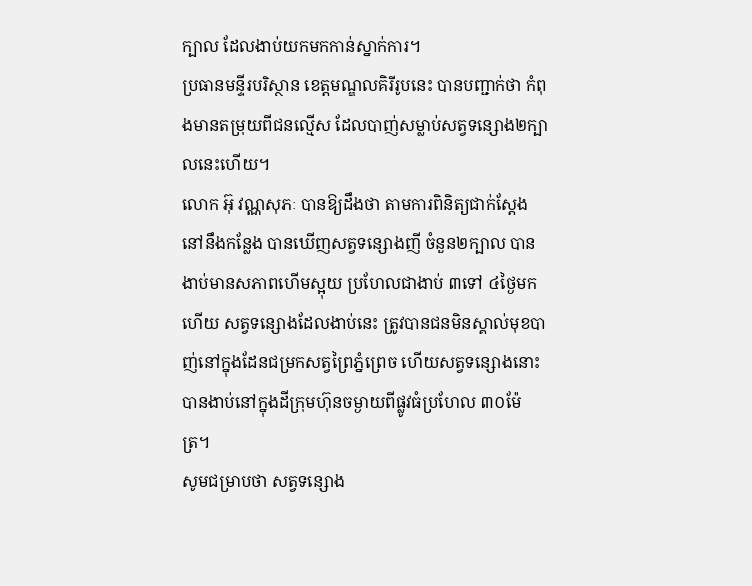ក្បាល ដែលងាប់យកមកកាន់ស្នាក់ការ។
ប្រធានមន្ទីរបរិស្ថាន ខេត្តមណ្ឌលគិរីរូបនេះ បានបញ្ជាក់ថា កំពុងមានតម្រុយពីជនល្មើស ដែលបាញ់សម្លាប់សត្វទន្សោង២ក្បាលនេះហើយ។
លោក អ៊ុ វណ្ណសុភៈ បានឱ្យដឹងថា តាមការពិនិត្យជាក់ស្តែងនៅនឹងកន្លែង បានឃើញសត្វទន្សោងញី ចំនួន២ក្បាល បានងាប់មានសភាពហើមស្អុយ ប្រហែលជាងាប់ ៣ទៅ ៤ថ្ងៃមកហើយ សត្វទន្សោងដែលងាប់នេះ ត្រូវបានជនមិនស្គាល់មុខបាញ់នៅក្នុងដែនជម្រកសត្វព្រៃភ្នំព្រេច ហើយសត្វទន្សោងនោះ បានងាប់នៅក្នុងដីក្រុមហ៊ុនចម្ងាយពីផ្លូវធំប្រហែល ៣០ម៉ែត្រ។
សូមជម្រាបថា សត្វទន្សោង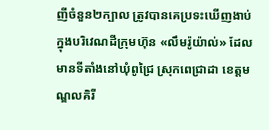ញីចំនួន២ក្បាល ត្រូវបានគេប្រទះឃើញងាប់ ក្នុងបរិវេណដីក្រុមហ៊ុន «លឹមរ៉ូយ៉ាល់» ដែលមានទីតាំងនៅឃុំពូជ្រៃ ស្រុកពេជ្រាដា ខេត្តមណ្ឌលគិរី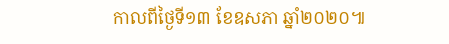កាលពីថ្ងៃទី១៣ ខែឧសភា ឆ្នាំ២០២០៕